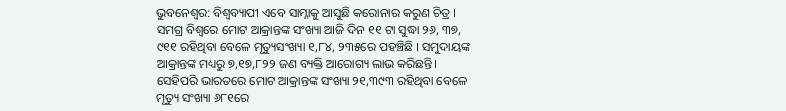ଭୁବନେଶ୍ୱର: ବିଶ୍ଵବ୍ୟାପୀ ଏବେ ସାମ୍ନାକୁ ଆସୁଛି କରୋନାର କରୁଣ ଚିତ୍ର ।
ସମଗ୍ର ବିଶ୍ୱରେ ମୋଟ ଆକ୍ରାନ୍ତଙ୍କ ସଂଖ୍ୟା ଆଜି ଦିନ ୧୧ ଟା ସୁଦ୍ଧା ୨୬, ୩୭, ୯୧୧ ରହିଥିବା ବେଳେ ମୃତ୍ୟୁସଂଖ୍ୟା ୧,୮୪, ୨୩୫ରେ ପହଞ୍ଚିଛି । ସମୁଦାୟଙ୍କ ଆକ୍ରାନ୍ତଙ୍କ ମଧ୍ୟରୁ ୭,୧୭,୮୨୨ ଜଣ ବ୍ୟକ୍ତି ଆରୋଗ୍ୟ ଲାଭ କରିଛନ୍ତି।
ସେହିପରି ଭାରତରେ ମୋଟ ଆକ୍ରାନ୍ତଙ୍କ ସଂଖ୍ୟା ୨୧,୩୯୩ ରହିଥିବା ବେଳେ ମୃତ୍ୟୁ ସଂଖ୍ୟା ୬୮୧ରେ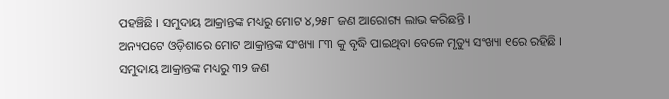ପହଞ୍ଚିଛି । ସମୁଦାୟ ଆକ୍ରାନ୍ତଙ୍କ ମଧ୍ୟରୁ ମୋଟ ୪,୨୫୮ ଜଣ ଆରୋଗ୍ୟ ଲାଭ କରିଛନ୍ତି ।
ଅନ୍ୟପଟେ ଓଡ଼ିଶାରେ ମୋଟ ଆକ୍ରାନ୍ତଙ୍କ ସଂଖ୍ୟା ୮୩ କୁ ବୃଦ୍ଧି ପାଇଥିବା ବେଳେ ମୃତ୍ୟୁ ସଂଖ୍ୟା ୧ରେ ରହିଛି ।
ସମୁଦାୟ ଆକ୍ରାନ୍ତଙ୍କ ମଧ୍ୟରୁ ୩୨ ଜଣ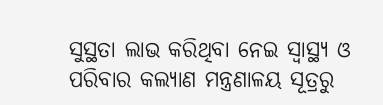ସୁସ୍ଥତା ଲାଭ କରିଥିବା ନେଇ ସ୍ୱାସ୍ଥ୍ୟ ଓ ପରିବାର କଲ୍ୟାଣ ମନ୍ତ୍ରଣାଳୟ ସୂତ୍ରରୁ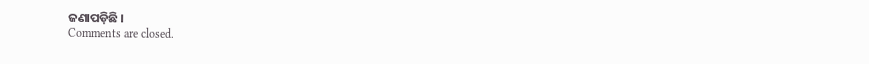ଜଣାପଡ଼ିଛି ।
Comments are closed.